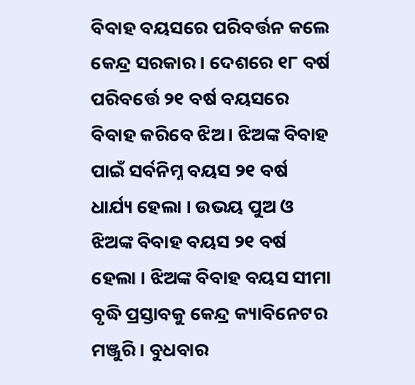ବିବାହ ବୟସରେ ପରିବର୍ତ୍ତନ କଲେ କେନ୍ଦ୍ର ସରକାର । ଦେଶରେ ୧୮ ବର୍ଷ ପରିବର୍ତ୍ତେ ୨୧ ବର୍ଷ ବୟସରେ ବିବାହ କରିବେ ଝିଅ । ଝିଅଙ୍କ ବିବାହ ପାଇଁ ସର୍ବନିମ୍ନ ବୟସ ୨୧ ବର୍ଷ ଧାର୍ଯ୍ୟ ହେଲା । ଉଭୟ ପୁଅ ଓ ଝିଅଙ୍କ ବିବାହ ବୟସ ୨୧ ବର୍ଷ ହେଲା । ଝିଅଙ୍କ ବିବାହ ବୟସ ସୀମା ବୃଦ୍ଧି ପ୍ରସ୍ତାବକୁ କେନ୍ଦ୍ର କ୍ୟାବିନେଟର ମଞ୍ଜୁରି । ବୁଧବାର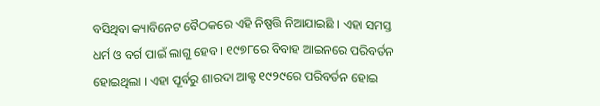ବସିଥିବା କ୍ୟାବିନେଟ ବୈଠକରେ ଏହି ନିଷ୍ପତ୍ତି ନିଆଯାଇଛି । ଏହା ସମସ୍ତ ଧର୍ମ ଓ ବର୍ଗ ପାଇଁ ଲାଗୁ ହେବ । ୧୯୭୮ରେ ବିବାହ ଆଇନରେ ପରିବର୍ତନ ହୋଇଥିଲା । ଏହା ପୂର୍ବରୁ ଶାରଦା ଆକ୍ଟ ୧୯୨୯ରେ ପରିବର୍ତନ ହୋଇ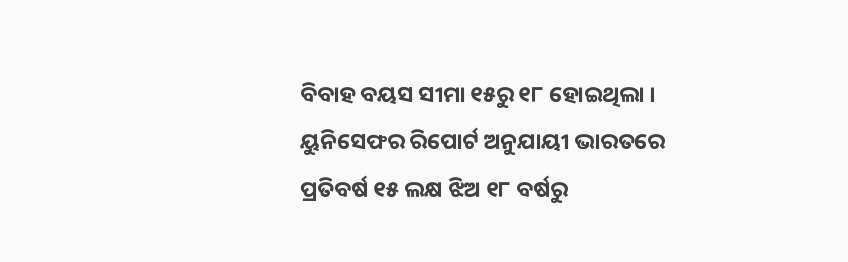ବିବାହ ବୟସ ସୀମା ୧୫ରୁ ୧୮ ହୋଇଥିଲା । ୟୁନିସେଫର ରିପୋର୍ଟ ଅନୁଯାୟୀ ଭାରତରେ ପ୍ରତିବର୍ଷ ୧୫ ଲକ୍ଷ ଝିଅ ୧୮ ବର୍ଷରୁ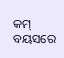କମ୍ ବୟସରେ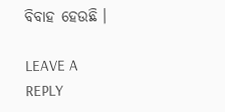ବିବାହ ହେଉଛି ।

LEAVE A REPLY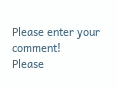Please enter your comment!
Please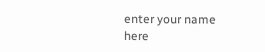enter your name here